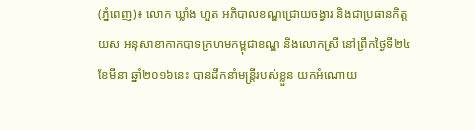(ភ្នំពេញ)៖ លោក ឃ្លាំង ហួត អភិបាលខណ្ឌជ្រោយចង្វារ និងជាប្រធានកិត្តយស អនុសាខាកាកបាទក្រហមកម្ពុជាខណ្ឌ និងលោកស្រី នៅព្រឹកថ្ងៃទី២៤ ខែមីនា ឆ្នាំ២០១៦នេះ បានដឹកនាំមន្រ្តីរបស់ខ្លួន យកអំណោយ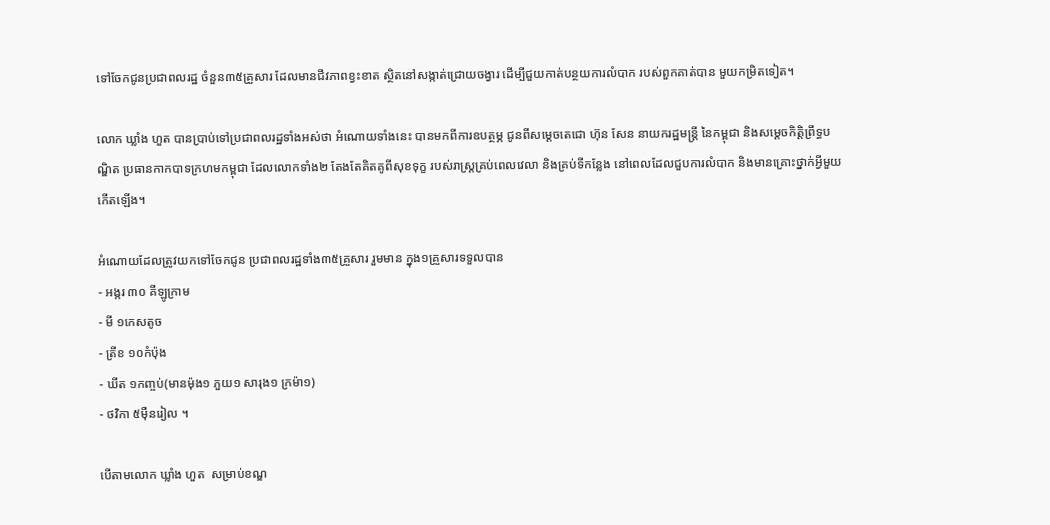ទៅចែកជូនប្រជាពលរដ្ឋ ចំនួន៣៥គ្រួសារ ដែលមានជីវភាពខ្វះខាត ស្ថិតនៅសង្កាត់ជ្រោយចង្វារ ដើម្បីជួយកាត់បន្ថយការលំបាក របស់ពួកគាត់បាន មួយកម្រិតទៀត។

លោក ឃ្លាំង ហួត បានប្រាប់ទៅប្រជាពលរដ្ឋទាំងអស់ថា អំណោយទាំងនេះ បានមកពីការឧបត្ថម្ភ ជូនពីសម្តេចតេជោ ហ៊ុន សែន នាយករដ្ឋមន្រ្តី នៃកម្ពុជា និងសម្តេចកិត្តិព្រឹទ្ធបណ្ឌិត ប្រធានកាកបាទក្រហមកម្ពុជា ដែលលោកទាំង២ តែងតែគិតគូពីសុខទុក្ខ របស់រាស្រ្តគ្រប់ពេលវេលា និងគ្រប់ទីកន្លែង នៅពេលដែលជួបការលំបាក និងមានគ្រោះថ្នាក់អ្វីមួយកើតឡើង។

អំណោយដែលត្រូវយកទៅចែកជូន ប្រជាពលរដ្ឋទាំង៣៥គ្រួសារ រួមមាន ក្នុង១គ្រួសារទទួលបាន
- អង្ករ ៣០ គីឡូក្រាម
- មី ១កេសតូច
- ត្រីខ ១០កំប៉ុង
- ឃីត ១កញ្ចប់(មានម៉ុង១ ភួយ១ សារុង១ ក្រម៉ា១)
- ថវិកា ៥ម៉ឺនរៀល ។

បើតាមលោក ឃ្លាំង ហួត  សម្រាប់ខណ្ឌ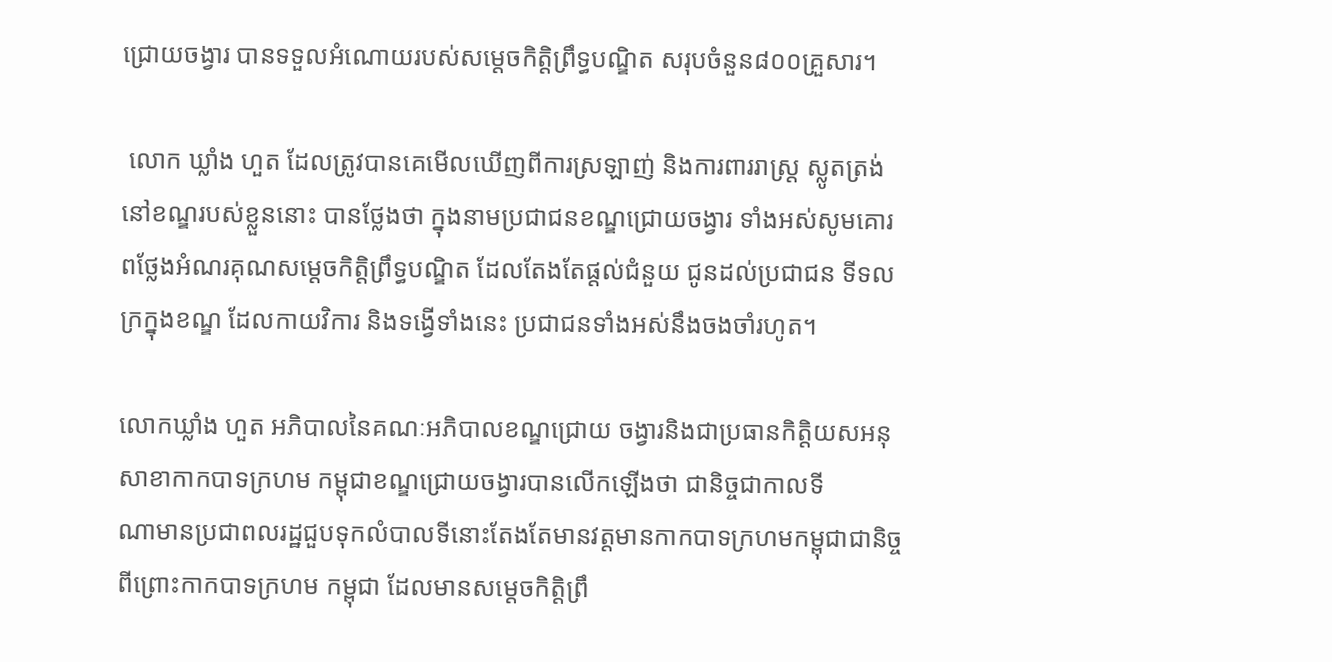ជ្រោយចង្វារ បានទទួលអំណោយរបស់សម្ដេចកិត្តិព្រឹទ្ធបណ្ឌិត សរុបចំនួន៨០០គ្រួសារ។

 លោក ឃ្លាំង ហួត ដែលត្រូវបានគេមើលឃើញពីការស្រឡាញ់ និងការពាររាស្រ្ត ស្លូតត្រង់នៅខណ្ឌរបស់ខ្លួននោះ បានថ្លែងថា ក្នុងនាមប្រជាជនខណ្ឌជ្រោយចង្វារ ទាំងអស់សូមគោរពថ្លែងអំណរគុណសម្ដេចកិត្តិព្រឹទ្ធបណ្ឌិត ដែលតែងតែផ្ដល់ជំនួយ ជូនដល់ប្រជាជន ទីទលក្រក្នុងខណ្ឌ ដែលកាយវិការ និងទង្វើទាំងនេះ ប្រជាជនទាំងអស់នឹងចងចាំរហូត។

លោកឃ្លាំង ហួត អភិបាលនៃគណៈអភិបាលខណ្ឌជ្រោយ ចង្វារនិងជាប្រធានកិត្តិយសអនុសាខាកាកបាទក្រហម កម្ពុជាខណ្ឌជ្រោយចង្វារបានលើកឡើងថា ជានិច្ចជាកាលទី
ណាមានប្រជាពលរដ្ឋជួបទុកលំបាលទីនោះតែងតែមានវត្តមានកាកបាទក្រហមកម្ពុជាជានិច្ច ពីព្រោះកាកបាទក្រហម កម្ពុជា ដែលមានសម្ដេចកិត្តិព្រឹ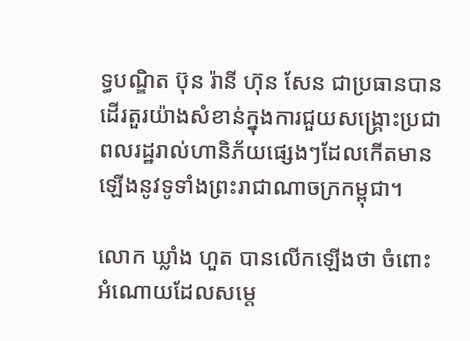ទ្ធបណ្ឌិត ប៊ុន រ៉ានី ហ៊ុន សែន ជាប្រធានបានដើរតួរយ៉ាងសំខាន់ក្នុងការជួយសង្គ្រោះប្រជាពលរដ្ឋរាល់ហានិភ័យផ្សេងៗដែលកើតមានឡើងនូវទូទាំងព្រះរាជាណាចក្រកម្ពុជា។

លោក ឃ្លាំង ហួត បានលើកឡើងថា ចំពោះអំណោយដែលសម្ដេ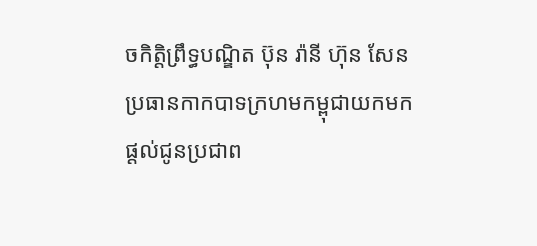ចកិត្តិព្រឹទ្ធបណ្ឌិត ប៊ុន រ៉ានី ហ៊ុន សែន ប្រធានកាកបាទក្រហមកម្ពុជាយកមកផ្ដល់ជូនប្រជាព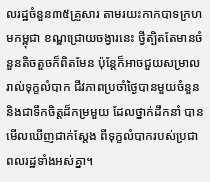លរដ្ឋចំនួន៣៥គ្រួសារ តាមរយះកាកបាទក្រហមកម្ពុជា ខណ្ឌជ្រោយចង្វារនេះ ថ្វីត្បិតតែមានចំនួនតិចតួចក៏ពិតមែន ប៉ុន្តែក៏អាចជួយសម្រាលរាល់ទុក្ខលំបាក ជីវភាពប្រចាំថ្ងៃបានមួយចំនួន និងជាទឹកចិត្តដ៏កម្រមួយ ដែលថ្នាក់ដឹកនាំ បានមើលឃើញជាក់ស្ដែង ពីទុក្ខលំបាករបស់ប្រជាពលរដ្ឋទាំងអស់គ្នា។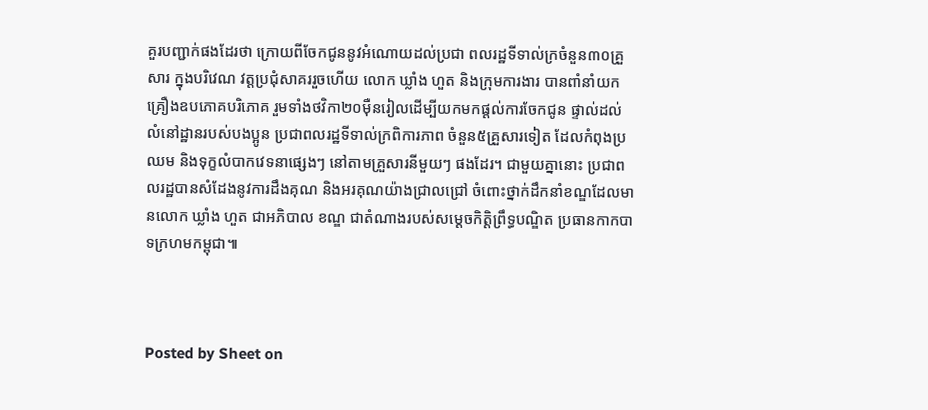គួរបញ្ជាក់ផងដែរថា ក្រោយពីចែកជូននូវអំណោយដល់ប្រជា ពលរដ្ឋទីទាល់ក្រចំនួន៣០គ្រួសារ ក្នុងបរិវេណ វត្តប្រជុំសាគររួចហើយ លោក ឃ្លាំង ហួត និងក្រុមការងារ បានពាំនាំយកគ្រឿងឧបភោគបរិភោគ រួមទាំងថវិកា២០ម៉ឺនរៀលដើម្បីយកមកផ្ដល់ការចែកជូន ផ្ទាល់ដល់លំនៅដ្ឋានរបស់បងប្អូន ប្រជាពលរដ្ឋទីទាល់ក្រពិការភាព ចំនួន៥គ្រួសារទៀត ដែលកំពុងប្រឈម និងទុក្ខលំបាកវេទនាផ្សេងៗ នៅតាមគ្រួសារនីមួយៗ ផងដែរ។ ជាមួយគ្នានោះ ប្រជាពលរដ្ឋបានសំដែងនូវការដឹងគុណ និងអរគុណយ៉ាងជ្រាលជ្រៅ ចំពោះថ្នាក់ដឹកនាំខណ្ឌដែលមានលោក ឃ្លាំង ហួត ជាអភិបាល ខណ្ឌ ជាតំណាងរបស់សម្ដេចកិត្តិព្រឹទ្ធបណ្ឌិត ប្រធានកាកបាទក្រហមកម្ពុជា៕



Posted by Sheet on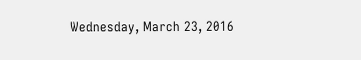Wednesday, March 23, 2016